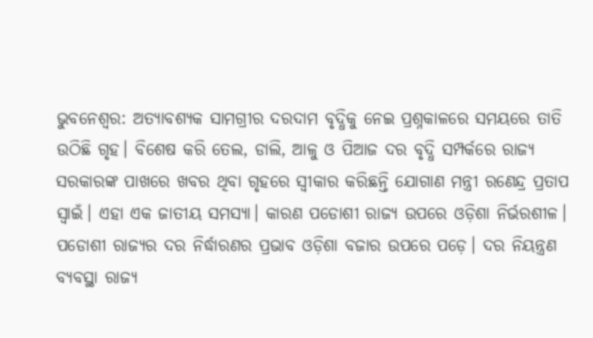ଭୁବନେଶ୍ବର: ଅତ୍ୟାବଶ୍ୟକ ସାମଗ୍ରୀର ଦରଦାମ ବୃଦ୍ଧିକୁ ନେଇ ପ୍ରଶ୍ନକାଳରେ ସମୟରେ ତାତି ଉଠିଛି ଗୃହ। ବିଶେଷ କରି ତେଲ, ଡାଲି, ଆଳୁ ଓ ପିଆଜ ଦର ବୃଦ୍ଧି ସମ୍ପର୍କରେ ରାଜ୍ୟ ସରକାରଙ୍କ ପାଖରେ ଖବର ଥିବା ଗୃହରେ ସ୍ବୀକାର କରିଛନ୍ତି ଯୋଗାଣ ମନ୍ତ୍ରୀ ରଣେନ୍ଦ୍ର ପ୍ରତାପ ସ୍ବାଇଁ। ଏହା ଏକ ଜାତୀୟ ସମସ୍ୟା। କାରଣ ପଡୋଶୀ ରାଜ୍ୟ ଉପରେ ଓଡ଼ିଶା ନିର୍ଭରଶୀଳ। ପଡୋଶୀ ରାଜ୍ୟର ଦର ନିର୍ଦ୍ଧାରଣର ପ୍ରଭାବ ଓଡ଼ିଶା ବଜାର ଉପରେ ପଡ଼େ। ଦର ନିୟନ୍ତ୍ରଣ ବ୍ୟବସ୍ଥା ରାଜ୍ୟ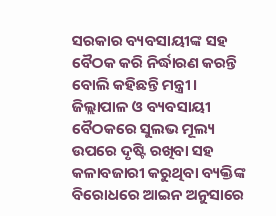ସରକାର ବ୍ୟବସାୟୀଙ୍କ ସହ ବୈଠକ କରି ନିର୍ଦ୍ଧାରଣ କରନ୍ତି ବୋଲି କହିଛନ୍ତି ମନ୍ତ୍ରୀ।
ଜିଲ୍ଲାପାଳ ଓ ବ୍ୟବସାୟୀ ବୈଠକରେ ସୁଲଭ ମୂଲ୍ୟ ଉପରେ ଦୃଷ୍ଟି ରଖିବା ସହ କଳାବଜାରୀ କରୁଥିବା ବ୍ୟକ୍ତିଙ୍କ ବିରୋଧରେ ଆଇନ ଅନୁସାରେ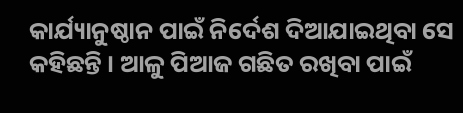କାର୍ଯ୍ୟାନୁଷ୍ଠାନ ପାଇଁ ନିର୍ଦେଶ ଦିଆଯାଇଥିବା ସେ କହିଛନ୍ତି । ଆଳୁ ପିଆଜ ଗଛିତ ରଖିବା ପାଇଁ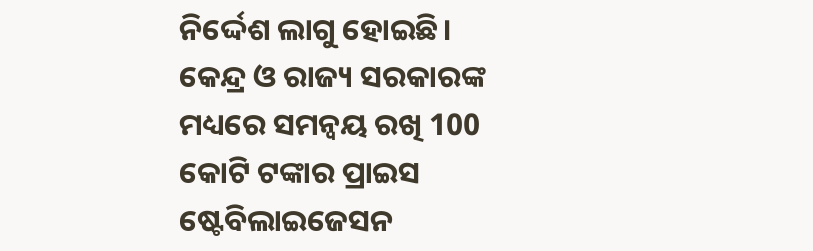ନିର୍ଦ୍ଦେଶ ଲାଗୁ ହୋଇଛି। କେନ୍ଦ୍ର ଓ ରାଜ୍ୟ ସରକାରଙ୍କ ମଧ୍ୟରେ ସମନ୍ବୟ ରଖି 100 କୋଟି ଟଙ୍କାର ପ୍ରାଇସ ଷ୍ଟେବିଲାଇଜେସନ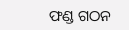ଫଣ୍ଡ ଗଠନ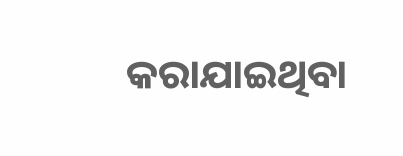କରାଯାଇଥିବା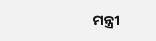ମନ୍ତ୍ରୀ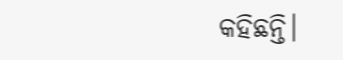କହିଛନ୍ତି।